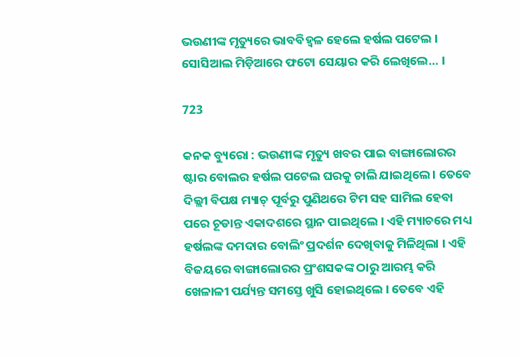ଭଉଣୀଙ୍କ ମୃତ୍ୟୁରେ ଭାବବିହ୍ୱଳ ହେଲେ ହର୍ଷଲ ପଟେଲ । ସୋସିଆଲ ମିଡ଼ିଆରେ ଫଟୋ ସେୟାର କରି ଲେଖିଲେ… ।

723

କନକ ବ୍ୟୁରୋ : ଭଉଣୀଙ୍କ ମୃତ୍ୟୁ ଖବର ପାଇ ବାଙ୍ଗାଲୋରର ଷ୍ଟାର ବୋଲର ହର୍ଷଲ ପଟେଲ ଘରକୁ ଚାଲି ଯାଇଥିଲେ । ତେବେ ଦିଲ୍ଲୀ ବିପକ୍ଷ ମ୍ୟାଚ୍ ପୂର୍ବରୁ ପୁଣିଥରେ ଟିମ ସହ ସାମିଲ ହେବା ପରେ ଚୂଡାନ୍ତ ଏକାଦଶରେ ସ୍ଥାନ ପାଇଥିଲେ । ଏହି ମ୍ୟାଚରେ ମଧ୍ୟ ହର୍ଷଲଙ୍କ ଦମଦାର ବୋଲିଂ ପ୍ରଦର୍ଶନ ଦେଖିବାକୁ ମିଳିଥିଲା । ଏହି ବିଜୟରେ ବାଙ୍ଗାଲୋରର ପ୍ରଂଶସକଙ୍କ ଠାରୁ ଆରମ୍ଭ କରି ଖେଳାଳୀ ପର୍ଯ୍ୟନ୍ତ ସମସ୍ତେ ଖୁସି ହୋଇଥିଲେ । ତେବେ ଏହି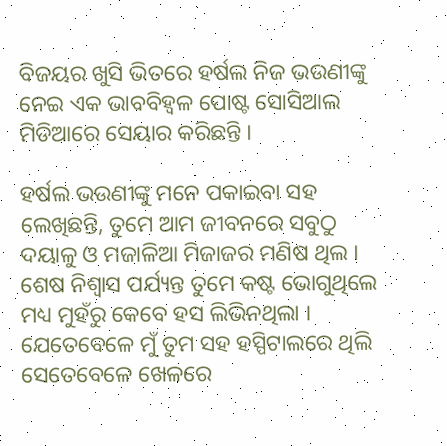ବିଜୟର ଖୁସି ଭିତରେ ହର୍ଷଲ ନିଜ ଭଉଣୀଙ୍କୁ ନେଇ ଏକ ଭାବବିହ୍ୱଳ ପୋଷ୍ଟ ସୋସିଆଲ ମିଡିଆରେ ସେୟାର କରିଛନ୍ତି ।

ହର୍ଷଲ ଭଉଣୀଙ୍କୁ ମନେ ପକାଇବା ସହ ଲେଖିଛନ୍ତି, ତୁମେ ଆମ ଜୀବନରେ ସବୁଠୁ ଦୟାଳୁ ଓ ମଜାଳିଆ ମିଜାଜର ମଣିଷ ଥିଲ । ଶେଷ ନିଶ୍ୱାସ ପର୍ଯ୍ୟନ୍ତ ତୁମେ କଷ୍ଟ ଭୋଗୁଥିଲେ ମଧ୍ୟ ମୁହଁରୁ କେବେ ହସ ଲିଭିନଥିଲା । ଯେତେବେଳେ ମୁଁ ତୁମ ସହ ହସ୍ପିଟାଲରେ ଥିଲି ସେତେବେଳେ ଖେଳରେ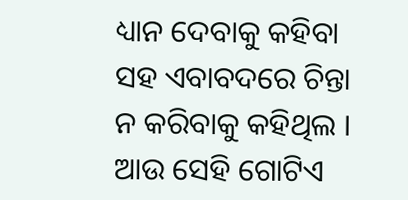ଧ୍ୟାନ ଦେବାକୁ କହିବା ସହ ଏବାବଦରେ ଚିନ୍ତା ନ କରିବାକୁ କହିଥିଲ । ଆଉ ସେହି ଗୋଟିଏ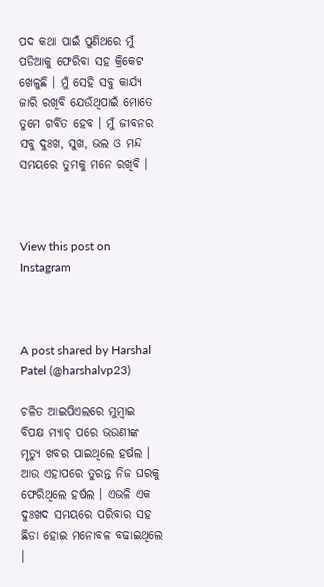ପଦ କଥା ପାଇଁ ପୁଣିଥରେ ମୁଁ ପଡିଆକୁ ଫେରିବା ସହ କ୍ରିକେଟ ଖେଳୁଛି । ମୁଁ ସେହି ସବୁ କାର୍ଯ୍ୟ ଜାରି ରଖିବି ଯେଉଁଥିପାଇଁ ମୋତେ ତୁମେ ଗର୍ବିତ ହେବ । ମୁଁ ଜୀବନର ସବୁ ଦୁଃଖ, ସୁଖ, ଭଲ ଓ ମନ୍ଦ ସମୟରେ ତୁମକୁ ମନେ ରଖିବି ।



View this post on Instagram



A post shared by Harshal Patel (@harshalvp23)

ଚଳିତ ଆଇପିଏଲରେ ମୁମ୍ବାଇ ବିପକ୍ଷ ମ୍ୟାଚ୍ ପରେ ଭଉଣୀଙ୍କ ମୃତ୍ୟୁ ଖବର ପାଇଥିଲେ ହର୍ଷଲ । ଆଉ ଏହାପରେ ତୁରନ୍ତ ନିଜ ଘରକୁ ଫେରିଥିଲେ ହର୍ଷଲ । ଏଭଳି ଏକ ଦୁଃଖଦ ସମୟରେ ପରିବାର ସହ ଛିଡା ହୋଇ ମନୋବଳ ବଢାଇଥିଲେ ।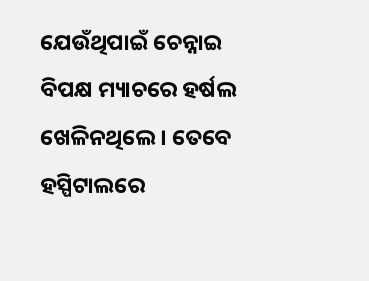ଯେଉଁଥିପାଇଁ ଚେନ୍ନାଇ ବିପକ୍ଷ ମ୍ୟାଚରେ ହର୍ଷଲ ଖେଳିନଥିଲେ । ତେବେ ହସ୍ପିଟାଲରେ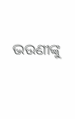ଭଉଣୀଙ୍କୁ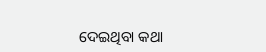ଦେଇଥିବା କଥା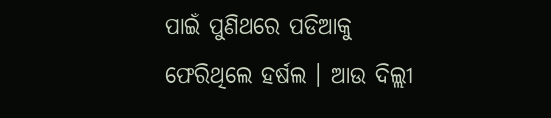ପାଇଁ ପୁଣିଥରେ ପଡିଆକୁ ଫେରିଥିଲେ ହର୍ଷଲ । ଆଉ ଦିଲ୍ଲୀ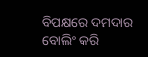ବିପକ୍ଷରେ ଦମଦାର ବୋଲିଂ କରି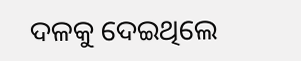ଦଳକୁ ଦେଇଥିଲେ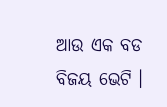ଆଉ ଏକ ବଡ ବିଜୟ ଭେଟି ।